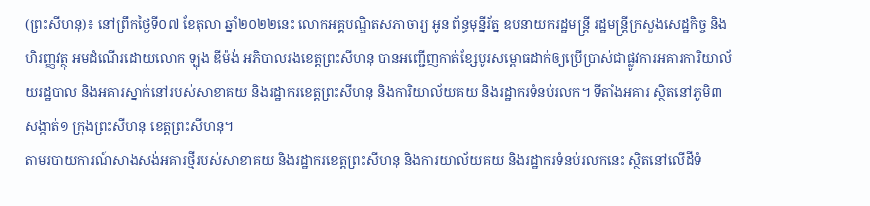(ព្រះសីហនុ)៖ នៅព្រឹកថ្ងៃទី០៧ ខែតុលា ឆ្នាំ២០២២នេះ លោកអគ្គបណ្ឌិតសភាចារ្យ អូន ព័ន្ធមុន្នីរ័ត្ន ឧបនាយករដ្ឋមន្ត្រី រដ្ឋមន្ត្រីក្រសួងសេដ្ឋកិច្ច និងហិរញ្ញវត្ថុ អមដំណើរដោយលោក ឡុង ឌីម៉ង់ អភិបាលរងខេត្តព្រះសីហនុ បានអញ្ជើញកាត់ខ្សែបូរសម្ពោធដាក់ឲ្យប្រើប្រាស់ជាផ្លូវការអគារការិយាល័យរដ្ឋបាល និងអគារស្នាក់នៅរបស់សាខាគយ និងរដ្ឋាករខេត្តព្រះសីហនុ និងការិយាល័យគយ និងរដ្ឋាករទំនប់រលក។ ទីតាំងអគារ ស្ថិតនៅភូមិ៣ សង្កាត់១ ក្រុងព្រះសីហនុ ខេត្តព្រះសីហនុ។
តាមរបាយការណ៍សាងសង់អគារថ្មីរបស់សាខាគយ និងរដ្ឋាករខេត្តព្រះសីហនុ និងការយាល័យគយ និងរដ្ឋាករទំនប់រលកនេះ ស្ថិតនៅលើដីទំ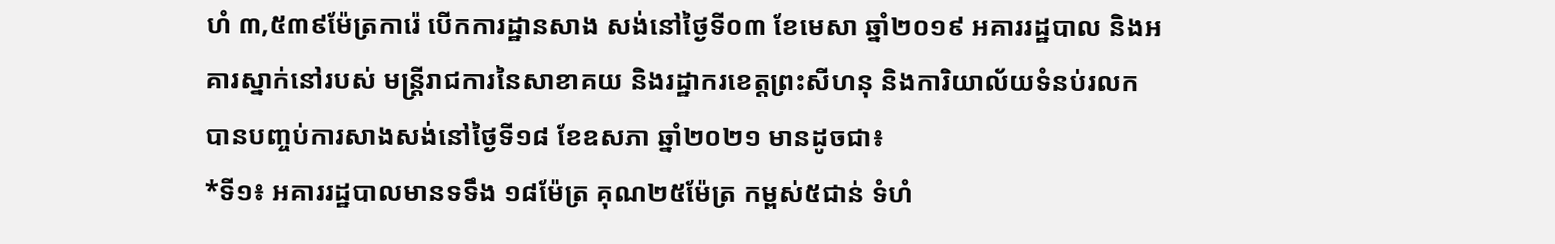ហំ ៣,៥៣៩ម៉ែត្រការ៉េ បើកការដ្ឋានសាង សង់នៅថ្ងៃទី០៣ ខែមេសា ឆ្នាំ២០១៩ អគាររដ្ឋបាល និងអគារស្នាក់នៅរបស់ មន្រ្តីរាជការនៃសាខាគយ និងរដ្ឋាករខេត្តព្រះសីហនុ និងការិយាល័យទំនប់រលក បានបញ្ចប់ការសាងសង់នៅថ្ងៃទី១៨ ខែឧសភា ឆ្នាំ២០២១ មានដូចជា៖
*ទី១៖ អគាររដ្ឋបាលមានទទឹង ១៨ម៉ែត្រ គុណ២៥ម៉ែត្រ កម្ពស់៥ជាន់ ទំហំ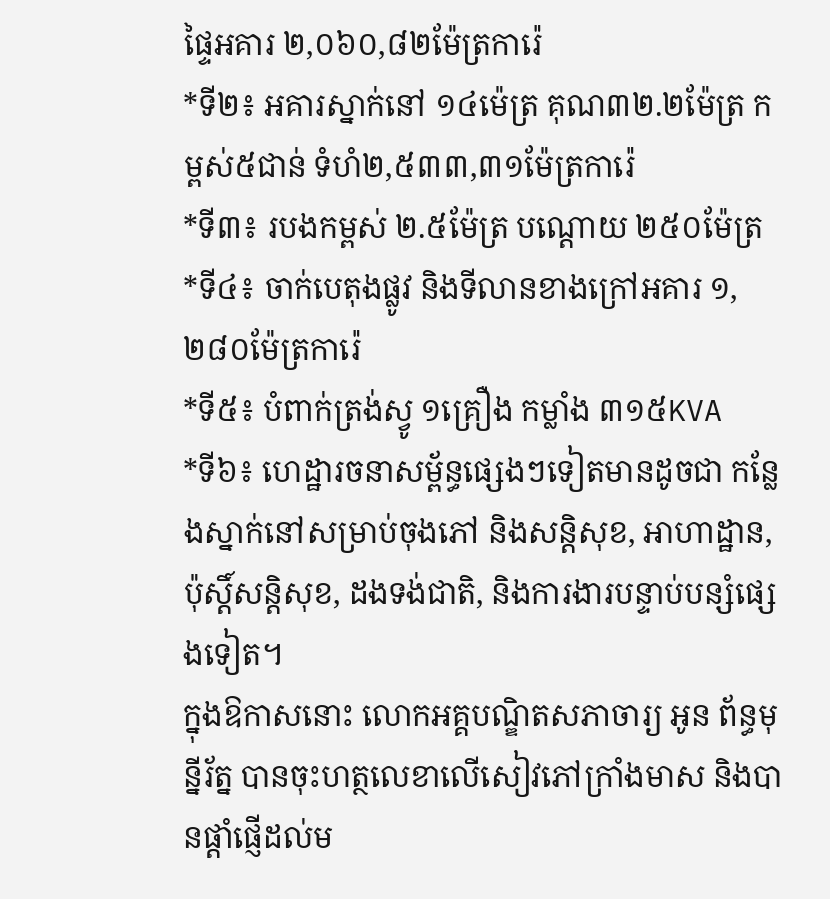ផ្ទៃអគារ ២,០៦០,៨២ម៉ែត្រការ៉េ
*ទី២៖ អគារស្នាក់នៅ ១៤ម៉េត្រ គុណ៣២.២ម៉ែត្រ កម្ពស់៥ជាន់ ទំហំ២,៥៣៣,៣១ម៉ែត្រការ៉េ
*ទី៣៖ របងកម្ពស់ ២.៥ម៉ែត្រ បណ្តោយ ២៥០ម៉ែត្រ
*ទី៤៖ ចាក់បេតុងផ្លូវ និងទីលានខាងក្រៅអគារ ១,២៨០ម៉ែត្រការ៉េ
*ទី៥៖ បំពាក់ត្រង់ស្វូ ១គ្រឿង កម្លាំង ៣១៥KVA
*ទី៦៖ ហេដ្ឋារចនាសម្ព័ន្ធផ្សេងៗទៀតមានដូចជា កន្លែងស្នាក់នៅសម្រាប់ចុងភៅ និងសន្តិសុខ, អាហាដ្ឋាន, ប៉ុស្តិ៍សន្តិសុខ, ដងទង់ជាតិ, និងការងារបន្ទាប់បន្សំផ្សេងទៀត។
ក្នុងឱកាសនោះ លោកអគ្គបណ្ឌិតសភាចារ្យ អូន ព័ន្ធមុន្នីរ័ត្ន បានចុះហត្ថលេខាលើសៀវភៅក្រាំងមាស និងបានផ្តាំផ្ញើដល់ម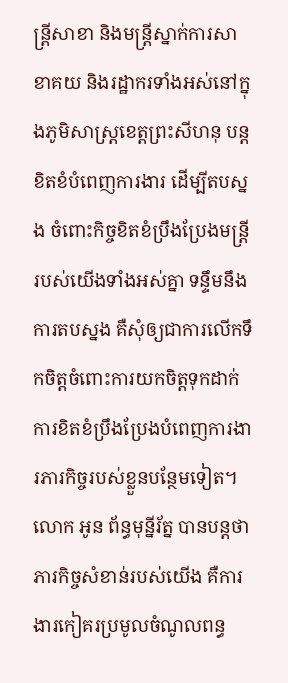ន្ត្រីសាខា និងមន្ត្រីស្នាក់ការសាខាគយ និងរដ្ឋាករទាំងអស់នៅក្នុងភូមិសាស្ត្រខេត្តព្រះសីហនុ បន្តខិតខំបំពេញការងារ ដើម្បីតបស្នង ចំពោះកិច្ចខិតខំប្រឹងប្រែងមន្ត្រីរបស់យើងទាំងអស់គ្នា ទន្ទឹមនឹងការតបស្នង គឺសុំឲ្យជាការលើកទឹកចិត្តចំពោះការយកចិត្តទុកដាក់ការខិតខំប្រឹងប្រែងបំពេញការងារភារកិច្ចរបស់ខ្លួនបន្ថែមទៀត។
លោក អូន ព័ន្ធមុន្នីរ័ត្ន បានបន្តថា ភារកិច្ចសំខាន់របស់យើង គឺការងារកៀគរប្រមូលចំណូលពន្ធ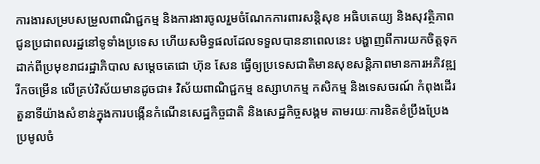ការងារសម្របសម្រួលពាណិជ្ជកម្ម និងការងារចូលរួមចំណែកការពារសន្តិសុខ អធិបតេយ្យ និងសុវត្ថិភាពជូនប្រជាពលរដ្ឋនៅទូទាំងប្រទេស ហើយសមិទ្ធផលដែលទទួលបាននាពេលនេះ បង្ហាញពីការយកចិត្តទុកដាក់ពីប្រមុខរាជរដ្ឋាភិបាល សម្តេចតេជោ ហ៊ុន សែន ធ្វើឲ្យប្រទេសជាតិមានសុខសន្តិភាពមានការអភិវឌ្ឍរីកចម្រើន លើគ្រប់វិស័យមានដូចជា៖ វិស័យពាណិជ្ជកម្ម ឧស្សាហកម្ម កសិកម្ម និងទេសចរណ៍ កំពុងដើរតួនាទីយ៉ាងសំខាន់ក្នុងការបង្កើនកំណើនសេដ្ឋកិច្ចជាតិ និងសេដ្ឋកិច្ចសង្គម តាមរយៈការខិតខំប្រឹងប្រែងប្រមូលចំ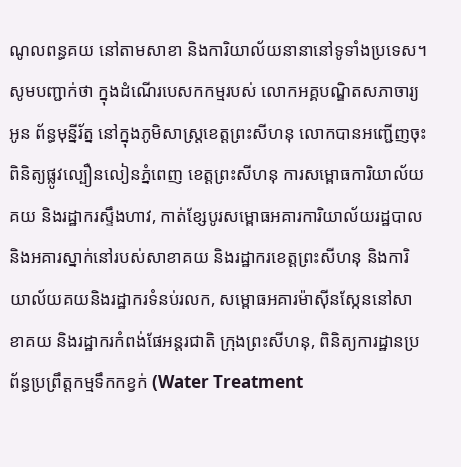ណូលពន្ធគយ នៅតាមសាខា និងការិយាល័យនានានៅទូទាំងប្រទេស។
សូមបញ្ជាក់ថា ក្នុងដំណើរបេសកកម្មរបស់ លោកអគ្គបណ្ឌិតសភាចារ្យ អូន ព័ន្ធមុន្នីរ័ត្ន នៅក្នុងភូមិសាស្ត្រខេត្តព្រះសីហនុ លោកបានអញ្ជើញចុះពិនិត្យផ្លូវល្បឿនលៀនភ្នំពេញ ខេត្តព្រះសីហនុ ការសម្ពោធការិយាល័យគយ និងរដ្ឋាករស្ទឹងហាវ, កាត់ខ្សែបូរសម្ពោធអគារការិយាល័យរដ្ឋបាល និងអគារស្នាក់នៅរបស់សាខាគយ និងរដ្ឋាករខេត្តព្រះសីហនុ និងការិយាល័យគយនិងរដ្ឋាករទំនប់រលក, សម្ពោធអគារម៉ាស៊ីនស្កែននៅសាខាគយ និងរដ្ឋាករកំពង់ផែអន្តរជាតិ ក្រុងព្រះសីហនុ, ពិនិត្យការដ្ឋានប្រព័ន្ធប្រព្រឹត្តកម្មទឹកកខ្វក់ (Water Treatment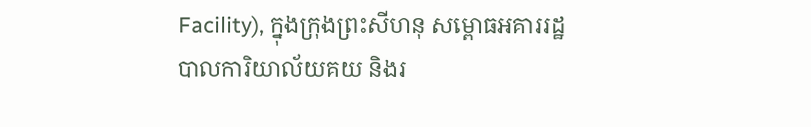Facility), ក្នុងក្រុងព្រះសីហនុ សម្ពោធអគាររដ្ឋបាលការិយាល័យគយ និងរ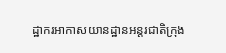ដ្ឋាករអាកាសយានដ្ឋានអន្តរជាតិក្រុង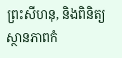ព្រះសីហនុ, និងពិនិត្យស្ថានភាពកំ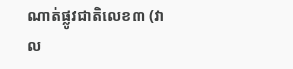ណាត់ផ្លូវជាតិលេខ៣ (វាល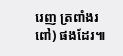រេញ ត្រពាំងរពៅ) ផងដែរ៕